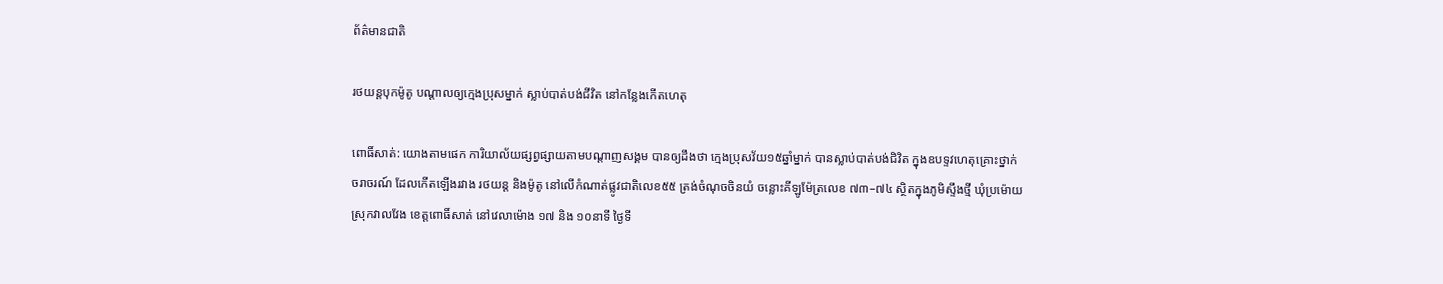ព័ត៌មានជាតិ

រថយន្តបុកម៉ូតូ បណ្តាលឲ្យក្មេងប្រុសម្នាក់ ស្លាប់បាត់បង់ជីវិត នៅកន្លែងកើតហេតុ

ពោធិ៍សាត់: យោងតាមផេក ការិយាល័យផ្សព្វផ្សាយតាមបណ្តាញសង្គម បានឲ្យដឹងថា ក្មេងប្រុសវ័យ១៥ឆ្នាំម្នាក់ បានស្លាប់បាត់បង់ជិវិត ក្នុងឧបទ្ទវហេតុគ្រោះថ្នាក់ចរាចរណ៍ ដែលកើតឡើងរវាង រថយន្ត និងម៉ូតូ នៅលើកំណាត់ផ្លូវជាតិលេខ៥៥ ត្រង់ចំណុចចិនយំ ចន្លោះគីឡូម៉ែត្រលេខ ៧៣–៧៤ ស្ថិតក្នុងភូមិស្ទឹងថ្មី ឃុំប្រម៉ោយ ស្រុកវាលវែង ខេត្តពោធិ៍សាត់ នៅវេលាម៉ោង ១៧ និង ១០នាទី ថ្ងៃទី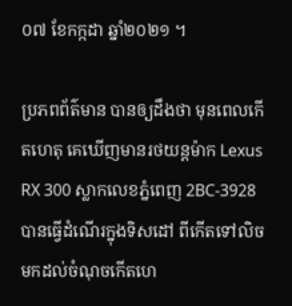០៧ ខែកក្កដា ឆ្នាំ២០២១ ។

ប្រភពព័ត៌មាន បានឲ្យដឹងថា មុនពេលកើតហេតុ គេឃើញមានរថយន្តម៉ាក Lexus RX 300 ស្លាកលេខភ្នំពេញ 2BC-3928 បានធ្វើដំណើរក្នុងទិសដៅ ពីកើតទៅលិច មកដល់ចំណុចកើតហេ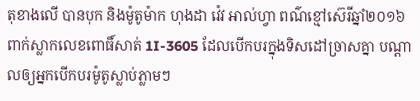តុខាងលើ បានបុក និងម៉ូតូម៉ាក ហុងដា វ៉េវ អាល់ហ្វា ពណ៌ខ្មៅស៊េរីឆ្នាំ២០១៦ ពាក់ស្លាកលេខពោធិ៍សាត់ 1I-3605 ដែលបើកបរក្នុងទិសដៅច្រាសគ្នា បណ្តាលឲ្យអ្នកបើកបរម៉ូតូស្លាប់ភ្លាមៗ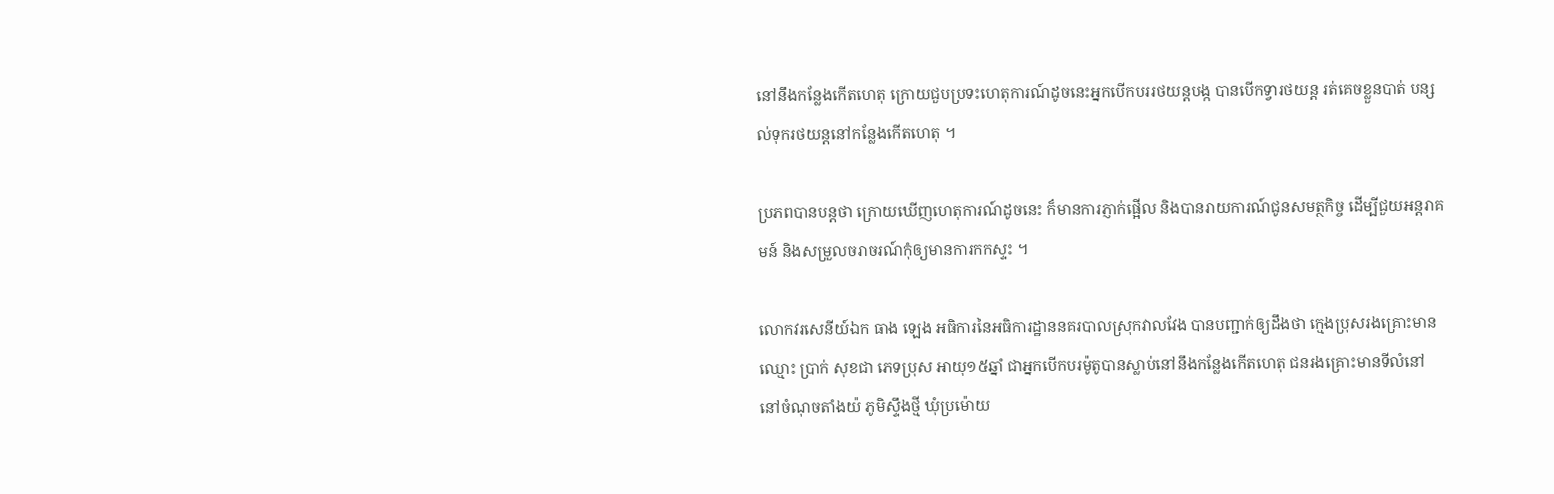នៅនឹងកន្លែងកើតហេតុ ក្រោយជួបប្រទះហេតុការណ៍ដូចនេះអ្នកបើកបររថយន្តបង្ក បានបើកទ្វារថយន្ត រត់គេចខ្លួនបាត់ បន្សល់ទុករថយន្តនៅកន្លែងកើតហេតុ ។

ប្រភពបានបន្តថា ក្រោយឃើញហេតុការណ៍ដូចនេះ ក៏មានការភ្ញាក់ផ្អើល និងបានរាយការណ៍ជូនសមត្ថកិច្ច ដើម្បីជួយអន្តរាគមន៍ និងសម្រួលចរាចរណ៍កុំឲ្យមានការកកស្ទះ ។

លោកវរសេនីយ៍ឯក ធាង ឡេង អធិការនៃអធិការដ្ឋាននគរបាលស្រុកវាលវែង បានបញ្ជាក់ឲ្យដឹងថា ក្មេងប្រុសរងគ្រោះមានឈ្មោះ ប្រាក់ សុខជា ភេទប្រុស អាយុ១៥ឆ្នាំ ជាអ្នកបើកបរម៉ូតូបានស្លាប់នៅនឹងកន្លែងកើតហេតុ ជនរងគ្រោះមានទីលំនៅ នៅចំណុចតាំងយ៉ ភូមិស្ទឹងថ្មី ឃុំប្រម៉ោយ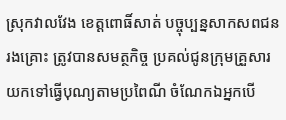ស្រុកវាលវែង ខេត្តពោធិ៍សាត់ បច្ចុប្បន្នសាកសពជនរងគ្រោះ ត្រូវបានសមត្ថកិច្ច ប្រគល់ជូនក្រុមគ្រួសារយកទៅធ្វើបុណ្យតាមប្រពៃណី ចំណែកឯអ្នកបើ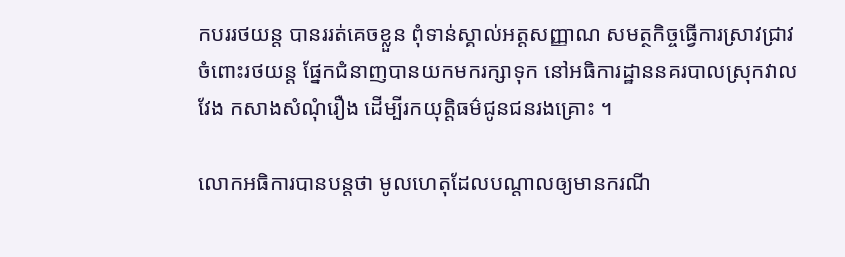កបររថយន្ត បានររត់គេចខ្លួន ពុំទាន់ស្គាល់អត្តសញ្ញាណ សមត្ថកិច្ចធ្វើការស្រាវជ្រាវចំពោះរថយន្ត ផ្នែកជំនាញបានយកមករក្សាទុក នៅអធិការដ្ឋាននគរបាលស្រុកវាលវែង កសាងសំណុំរឿង ដើម្បីរកយុត្តិធម៌ជូនជនរងគ្រោះ ។

លោកអធិការបានបន្តថា មូលហេតុដែលបណ្តាលឲ្យមានករណី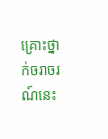គ្រោះថ្នាក់ចរាចរណ៍នេះ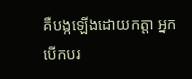គឺបង្កឡើងដោយកត្តា អ្នកបើកបរ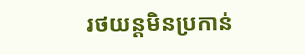រថយន្តមិនប្រកាន់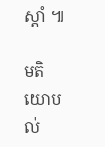ស្ដាំ ៕

មតិយោបល់